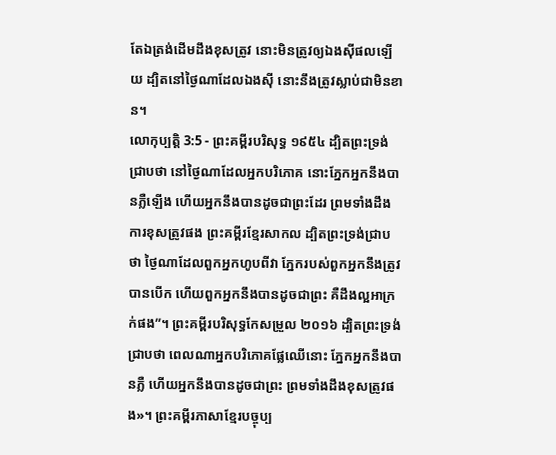តែឯត្រង់ដើមដឹងខុសត្រូវ នោះមិនត្រូវឲ្យឯងស៊ីផលឡើយ ដ្បិតនៅថ្ងៃណាដែលឯងស៊ី នោះនឹងត្រូវស្លាប់ជាមិនខាន។
លោកុប្បត្តិ 3:5 - ព្រះគម្ពីរបរិសុទ្ធ ១៩៥៤ ដ្បិតព្រះទ្រង់ជ្រាបថា នៅថ្ងៃណាដែលអ្នកបរិភោគ នោះភ្នែកអ្នកនឹងបានភ្លឺឡើង ហើយអ្នកនឹងបានដូចជាព្រះដែរ ព្រមទាំងដឹងការខុសត្រូវផង ព្រះគម្ពីរខ្មែរសាកល ដ្បិតព្រះទ្រង់ជ្រាបថា ថ្ងៃណាដែលពួកអ្នកហូបពីវា ភ្នែករបស់ពួកអ្នកនឹងត្រូវបានបើក ហើយពួកអ្នកនឹងបានដូចជាព្រះ គឺដឹងល្អអាក្រក់ផង”។ ព្រះគម្ពីរបរិសុទ្ធកែសម្រួល ២០១៦ ដ្បិតព្រះទ្រង់ជ្រាបថា ពេលណាអ្នកបរិភោគផ្លែឈើនោះ ភ្នែកអ្នកនឹងបានភ្លឺ ហើយអ្នកនឹងបានដូចជាព្រះ ព្រមទាំងដឹងខុសត្រូវផង»។ ព្រះគម្ពីរភាសាខ្មែរបច្ចុប្ប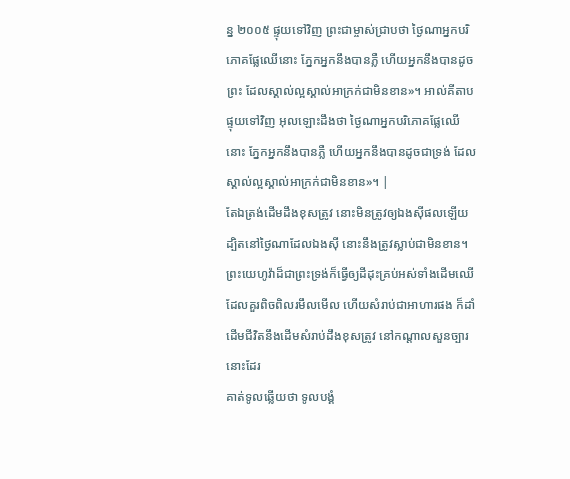ន្ន ២០០៥ ផ្ទុយទៅវិញ ព្រះជាម្ចាស់ជ្រាបថា ថ្ងៃណាអ្នកបរិភោគផ្លែឈើនោះ ភ្នែកអ្នកនឹងបានភ្លឺ ហើយអ្នកនឹងបានដូចព្រះ ដែលស្គាល់ល្អស្គាល់អាក្រក់ជាមិនខាន»។ អាល់គីតាប ផ្ទុយទៅវិញ អុលឡោះដឹងថា ថ្ងៃណាអ្នកបរិភោគផ្លែឈើនោះ ភ្នែកអ្នកនឹងបានភ្លឺ ហើយអ្នកនឹងបានដូចជាទ្រង់ ដែលស្គាល់ល្អស្គាល់អាក្រក់ជាមិនខាន»។ |
តែឯត្រង់ដើមដឹងខុសត្រូវ នោះមិនត្រូវឲ្យឯងស៊ីផលឡើយ ដ្បិតនៅថ្ងៃណាដែលឯងស៊ី នោះនឹងត្រូវស្លាប់ជាមិនខាន។
ព្រះយេហូវ៉ាដ៏ជាព្រះទ្រង់ក៏ធ្វើឲ្យដីដុះគ្រប់អស់ទាំងដើមឈើដែលគួរពិចពិលរមឹលមើល ហើយសំរាប់ជាអាហារផង ក៏ដាំដើមជីវិតនឹងដើមសំរាប់ដឹងខុសត្រូវ នៅកណ្តាលសួនច្បារនោះដែរ
គាត់ទូលឆ្លើយថា ទូលបង្គំ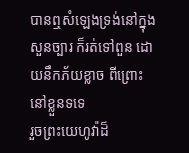បានឮសំឡេងទ្រង់នៅក្នុងសួនច្បារ ក៏រត់ទៅពួន ដោយនឹកភ័យខ្លាច ពីព្រោះនៅខ្លួនទទេ
រួចព្រះយេហូវ៉ាដ៏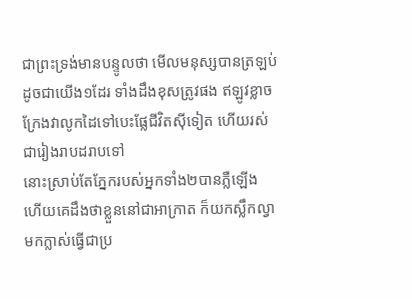ជាព្រះទ្រង់មានបន្ទូលថា មើលមនុស្សបានត្រឡប់ដូចជាយើង១ដែរ ទាំងដឹងខុសត្រូវផង ឥឡូវខ្លាចក្រែងវាលូកដៃទៅបេះផ្លែជីវិតស៊ីទៀត ហើយរស់ជារៀងរាបដរាបទៅ
នោះស្រាប់តែភ្នែករបស់អ្នកទាំង២បានភ្លឺឡើង ហើយគេដឹងថាខ្លួននៅជាអាក្រាត ក៏យកស្លឹកល្វាមកក្លាស់ធ្វើជាប្រ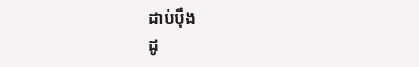ដាប់ប៉ឹង
ដូ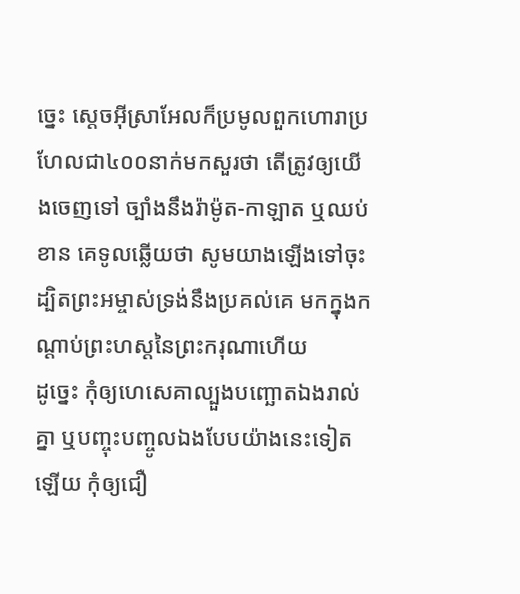ច្នេះ ស្តេចអ៊ីស្រាអែលក៏ប្រមូលពួកហោរាប្រហែលជា៤០០នាក់មកសួរថា តើត្រូវឲ្យយើងចេញទៅ ច្បាំងនឹងរ៉ាម៉ូត-កាឡាត ឬឈប់ខាន គេទូលឆ្លើយថា សូមយាងឡើងទៅចុះ ដ្បិតព្រះអម្ចាស់ទ្រង់នឹងប្រគល់គេ មកក្នុងកណ្តាប់ព្រះហស្តនៃព្រះករុណាហើយ
ដូច្នេះ កុំឲ្យហេសេគាល្បួងបញ្ឆោតឯងរាល់គ្នា ឬបញ្ចុះបញ្ចូលឯងបែបយ៉ាងនេះទៀតឡើយ កុំឲ្យជឿ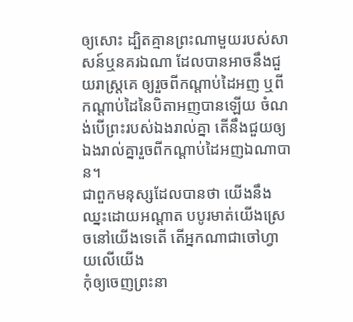ឲ្យសោះ ដ្បិតគ្មានព្រះណាមួយរបស់សាសន៍ឬនគរឯណា ដែលបានអាចនឹងជួយរាស្ត្រគេ ឲ្យរួចពីកណ្តាប់ដៃអញ ឬពីកណ្តាប់ដៃនៃបិតាអញបានឡើយ ចំណង់បើព្រះរបស់ឯងរាល់គ្នា តើនឹងជួយឲ្យឯងរាល់គ្នារួចពីកណ្តាប់ដៃអញឯណាបាន។
ជាពួកមនុស្សដែលបានថា យើងនឹងឈ្នះដោយអណ្តាត បបូរមាត់យើងស្រេចនៅយើងទេតើ តើអ្នកណាជាចៅហ្វាយលើយើង
កុំឲ្យចេញព្រះនា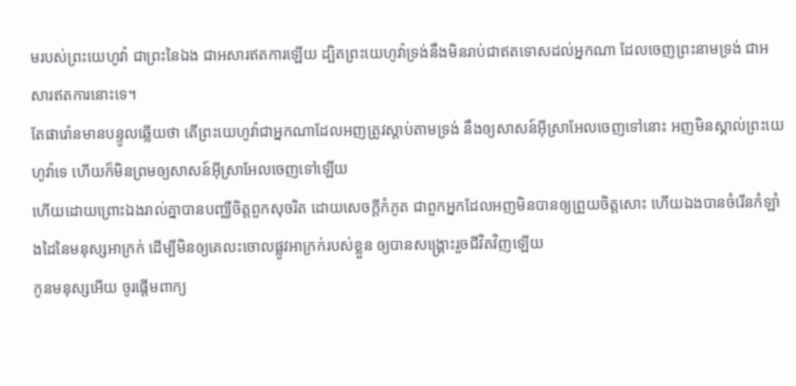មរបស់ព្រះយេហូវ៉ា ជាព្រះនៃឯង ជាអសារឥតការឡើយ ដ្បិតព្រះយេហូវ៉ាទ្រង់នឹងមិនរាប់ជាឥតទោសដល់អ្នកណា ដែលចេញព្រះនាមទ្រង់ ជាអសារឥតការនោះទេ។
តែផារ៉ោនមានបន្ទូលឆ្លើយថា តើព្រះយេហូវ៉ាជាអ្នកណាដែលអញត្រូវស្តាប់តាមទ្រង់ នឹងឲ្យសាសន៍អ៊ីស្រាអែលចេញទៅនោះ អញមិនស្គាល់ព្រះយេហូវ៉ាទេ ហើយក៏មិនព្រមឲ្យសាសន៍អ៊ីស្រាអែលចេញទៅឡើយ
ហើយដោយព្រោះឯងរាល់គ្នាបានបញ្ឈឺចិត្តពួកសុចរិត ដោយសេចក្ដីកំភូត ជាពួកអ្នកដែលអញមិនបានឲ្យព្រួយចិត្តសោះ ហើយឯងបានចំរើនកំឡាំងដៃនៃមនុស្សអាក្រក់ ដើម្បីមិនឲ្យគេលះចោលផ្លូវអាក្រក់របស់ខ្លួន ឲ្យបានសង្គ្រោះរួចជីវិតវិញឡើយ
កូនមនុស្សអើយ ចូរផ្តើមពាក្យ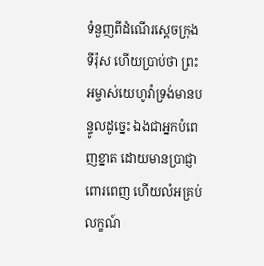ទំនួញពីដំណើរស្តេចក្រុងទីរ៉ុស ហើយប្រាប់ថា ព្រះអម្ចាស់យេហូវ៉ាទ្រង់មានបន្ទូលដូច្នេះ ឯងជាអ្នកបំពេញខ្នាត ដោយមានប្រាជ្ញាពោរពេញ ហើយលំអគ្រប់លក្ខណ៍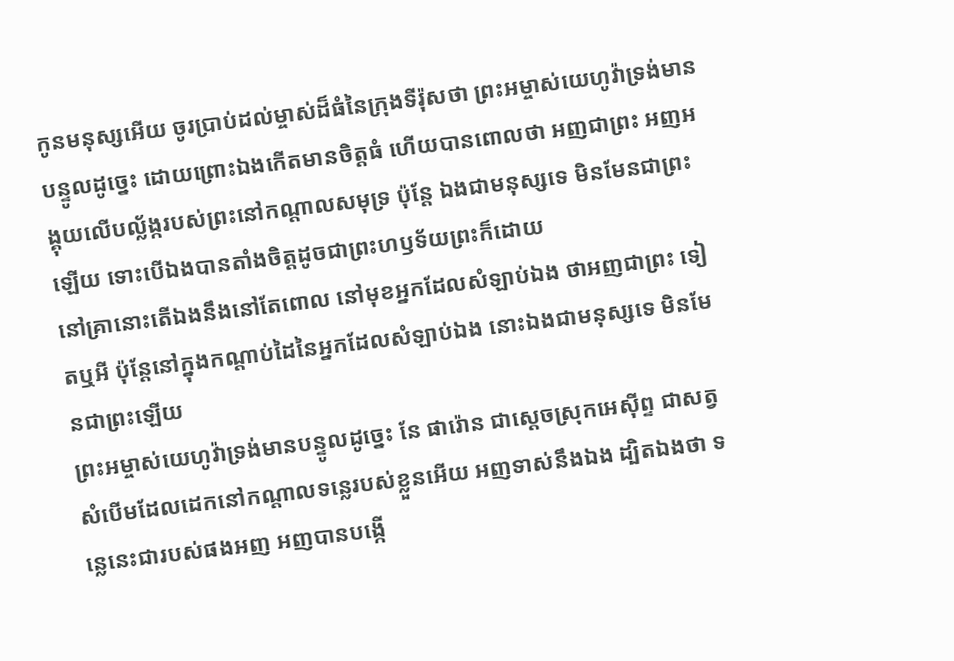កូនមនុស្សអើយ ចូរប្រាប់ដល់ម្ចាស់ដ៏ធំនៃក្រុងទីរ៉ុសថា ព្រះអម្ចាស់យេហូវ៉ាទ្រង់មានបន្ទូលដូច្នេះ ដោយព្រោះឯងកើតមានចិត្តធំ ហើយបានពោលថា អញជាព្រះ អញអង្គុយលើបល្ល័ង្ករបស់ព្រះនៅកណ្តាលសមុទ្រ ប៉ុន្តែ ឯងជាមនុស្សទេ មិនមែនជាព្រះឡើយ ទោះបើឯងបានតាំងចិត្តដូចជាព្រះហឫទ័យព្រះក៏ដោយ
នៅគ្រានោះតើឯងនឹងនៅតែពោល នៅមុខអ្នកដែលសំឡាប់ឯង ថាអញជាព្រះ ទៀតឬអី ប៉ុន្តែនៅក្នុងកណ្តាប់ដៃនៃអ្នកដែលសំឡាប់ឯង នោះឯងជាមនុស្សទេ មិនមែនជាព្រះឡើយ
ព្រះអម្ចាស់យេហូវ៉ាទ្រង់មានបន្ទូលដូច្នេះ នែ ផារ៉ោន ជាស្តេចស្រុកអេស៊ីព្ទ ជាសត្វសំបើមដែលដេកនៅកណ្តាលទន្លេរបស់ខ្លួនអើយ អញទាស់នឹងឯង ដ្បិតឯងថា ទន្លេនេះជារបស់ផងអញ អញបានបង្កើ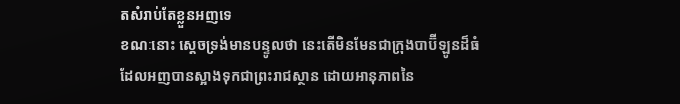តសំរាប់តែខ្លួនអញទេ
ខណៈនោះ ស្តេចទ្រង់មានបន្ទូលថា នេះតើមិនមែនជាក្រុងបាប៊ីឡូនដ៏ធំ ដែលអញបានស្អាងទុកជាព្រះរាជស្ថាន ដោយអានុភាពនៃ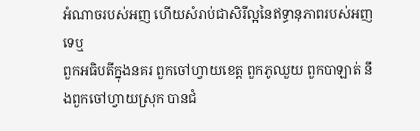អំណាចរបស់អញ ហើយសំរាប់ជាសិរីល្អនៃឥទ្ធានុភាពរបស់អញទេឬ
ពួកអធិបតីក្នុងនគរ ពួកចៅហ្វាយខេត្ត ពួកភូឈួយ ពួកបាឡាត់ នឹងពួកចៅហ្វាយស្រុក បានជំ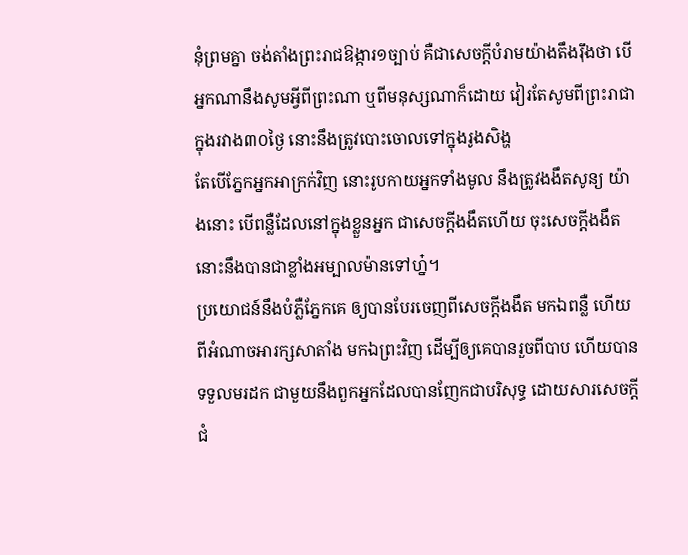នុំព្រមគ្នា ចង់តាំងព្រះរាជឱង្ការ១ច្បាប់ គឺជាសេចក្ដីបំរាមយ៉ាងតឹងរ៉ឹងថា បើអ្នកណានឹងសូមអ្វីពីព្រះណា ឬពីមនុស្សណាក៏ដោយ វៀរតែសូមពីព្រះរាជាក្នុងរវាង៣០ថ្ងៃ នោះនឹងត្រូវបោះចោលទៅក្នុងរូងសិង្ហ
តែបើភ្នែកអ្នកអាក្រក់វិញ នោះរូបកាយអ្នកទាំងមូល នឹងត្រូវងងឹតសូន្យ យ៉ាងនោះ បើពន្លឺដែលនៅក្នុងខ្លួនអ្នក ជាសេចក្ដីងងឹតហើយ ចុះសេចក្ដីងងឹតនោះនឹងបានជាខ្លាំងអម្បាលម៉ានទៅហ្ន៎។
ប្រយោជន៍នឹងបំភ្លឺភ្នែកគេ ឲ្យបានបែរចេញពីសេចក្ដីងងឹត មកឯពន្លឺ ហើយពីអំណាចអារក្សសាតាំង មកឯព្រះវិញ ដើម្បីឲ្យគេបានរួចពីបាប ហើយបានទទួលមរដក ជាមួយនឹងពួកអ្នកដែលបានញែកជាបរិសុទ្ធ ដោយសារសេចក្ដីជំ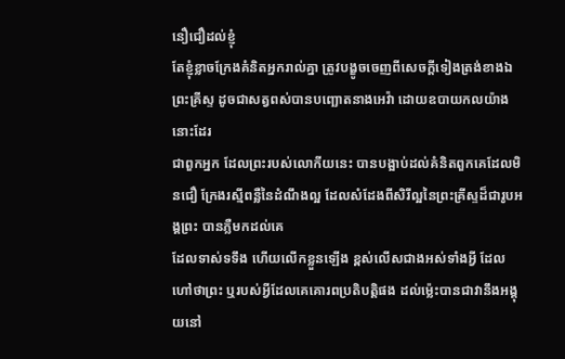នឿជឿដល់ខ្ញុំ
តែខ្ញុំខ្លាចក្រែងគំនិតអ្នករាល់គ្នា ត្រូវបង្ខូចចេញពីសេចក្ដីទៀងត្រង់ខាងឯព្រះគ្រីស្ទ ដូចជាសត្វពស់បានបញ្ឆោតនាងអេវ៉ា ដោយឧបាយកលយ៉ាងនោះដែរ
ជាពួកអ្នក ដែលព្រះរបស់លោកីយនេះ បានបង្អាប់ដល់គំនិតពួកគេដែលមិនជឿ ក្រែងរស្មីពន្លឺនៃដំណឹងល្អ ដែលសំដែងពីសិរីល្អនៃព្រះគ្រីស្ទដ៏ជារូបអង្គព្រះ បានភ្លឺមកដល់គេ
ដែលទាស់ទទឹង ហើយលើកខ្លួនឡើង ខ្ពស់លើសជាងអស់ទាំងអ្វី ដែលហៅថាព្រះ ឬរបស់អ្វីដែលគេគោរពប្រតិបត្តិផង ដល់ម៉្លេះបានជាវានឹងអង្គុយនៅ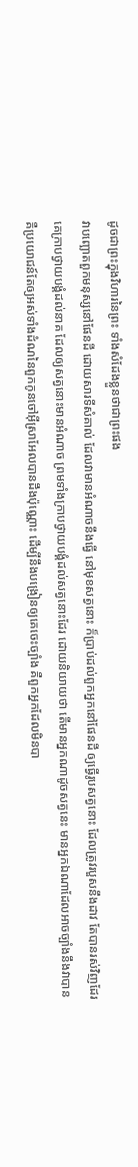ដូចជាព្រះក្នុងវិហារនៃព្រះ ទាំងសំដែងខ្លួនថាជាព្រះផង
វាបញ្ឆោតពួកមនុស្សនៅផែនដី ដោយសារទីសំគាល់ ដែលវាមានអំណាចនឹងធ្វើ នៅមុខសត្វនោះ ក៏ប្រាប់ដល់ពួកអ្នកនៅផែនដី ឲ្យធ្វើរូបសត្វនោះ ដែលត្រូវរបួសនឹងដាវ តែបានរស់វិញដែរ
គេក្រាបថ្វាយបង្គំដល់នាគ ដែលឲ្យសត្វនោះមានអំណាច ព្រមទាំងក្រាបថ្វាយបង្គំដល់សត្វនោះដែរ ដោយនិយាយថា តើមានអ្នកណាដូចសត្វនេះ មានអ្នកឯណាដែលអាចច្បាំងនឹងវាបាន
គឺប្រយោជន៍តែឲ្យអស់ទាំងដំណនៃពួកកូនចៅអ៊ីស្រាអែលបានដឹងប៉ុណ្ណោះ ដើម្បីនឹងបង្រៀនឲ្យគេចេះច្បាំង គឺពួកអ្នកដែលមិនបា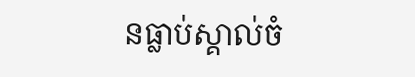នធ្លាប់ស្គាល់ចំ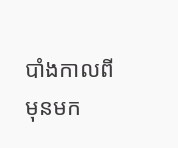បាំងកាលពីមុនមក